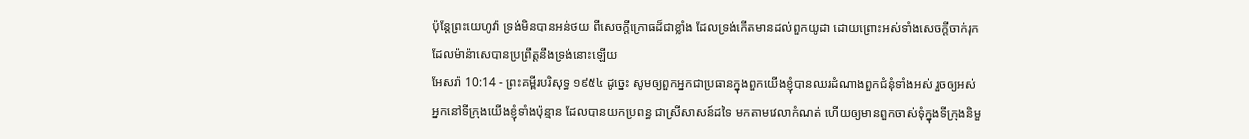ប៉ុន្តែព្រះយេហូវ៉ា ទ្រង់មិនបានអន់ថយ ពីសេចក្ដីក្រោធដ៏ជាខ្លាំង ដែលទ្រង់កើតមានដល់ពួកយូដា ដោយព្រោះអស់ទាំងសេចក្ដីចាក់រុក ដែលម៉ាន៉ាសេបានប្រព្រឹត្តនឹងទ្រង់នោះឡើយ
អែសរ៉ា 10:14 - ព្រះគម្ពីរបរិសុទ្ធ ១៩៥៤ ដូច្នេះ សូមឲ្យពួកអ្នកជាប្រធានក្នុងពួកយើងខ្ញុំបានឈរដំណាងពួកជំនុំទាំងអស់ រួចឲ្យអស់អ្នកនៅទីក្រុងយើងខ្ញុំទាំងប៉ុន្មាន ដែលបានយកប្រពន្ធ ជាស្រីសាសន៍ដទៃ មកតាមវេលាកំណត់ ហើយឲ្យមានពួកចាស់ទុំក្នុងទីក្រុងនិមួ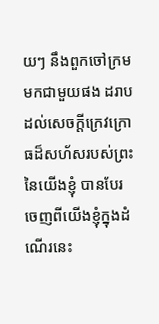យៗ នឹងពួកចៅក្រមមកជាមួយផង ដរាបដល់សេចក្ដីក្រេវក្រោធដ៏សហ័សរបស់ព្រះនៃយើងខ្ញុំ បានបែរចេញពីយើងខ្ញុំក្នុងដំណើរនេះ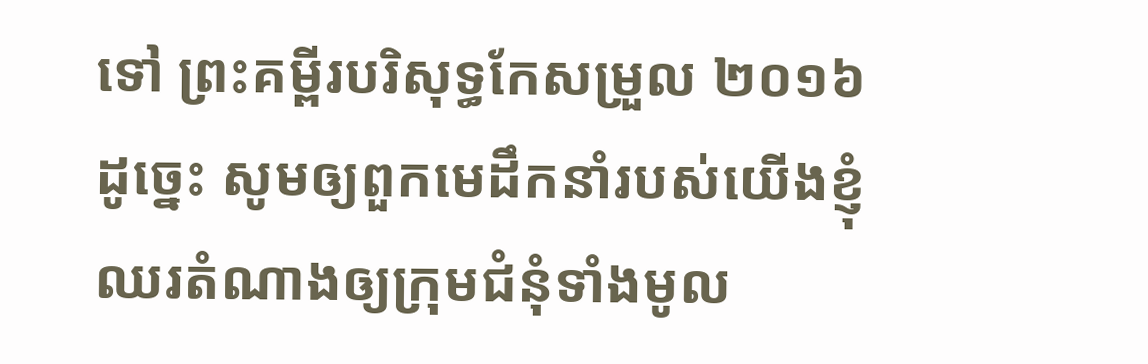ទៅ ព្រះគម្ពីរបរិសុទ្ធកែសម្រួល ២០១៦ ដូច្នេះ សូមឲ្យពួកមេដឹកនាំរបស់យើងខ្ញុំ ឈរតំណាងឲ្យក្រុមជំនុំទាំងមូល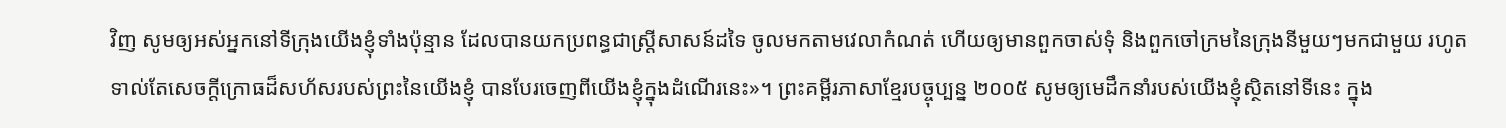វិញ សូមឲ្យអស់អ្នកនៅទីក្រុងយើងខ្ញុំទាំងប៉ុន្មាន ដែលបានយកប្រពន្ធជាស្ត្រីសាសន៍ដទៃ ចូលមកតាមវេលាកំណត់ ហើយឲ្យមានពួកចាស់ទុំ និងពួកចៅក្រមនៃក្រុងនីមួយៗមកជាមួយ រហូតទាល់តែសេចក្ដីក្រោធដ៏សហ័សរបស់ព្រះនៃយើងខ្ញុំ បានបែរចេញពីយើងខ្ញុំក្នុងដំណើរនេះ»។ ព្រះគម្ពីរភាសាខ្មែរបច្ចុប្បន្ន ២០០៥ សូមឲ្យមេដឹកនាំរបស់យើងខ្ញុំស្ថិតនៅទីនេះ ក្នុង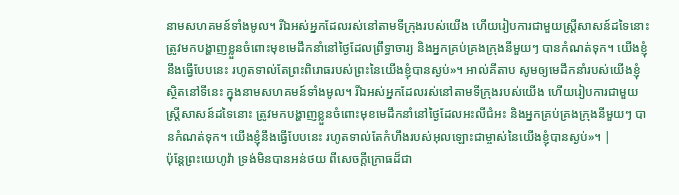នាមសហគមន៍ទាំងមូល។ រីឯអស់អ្នកដែលរស់នៅតាមទីក្រុងរបស់យើង ហើយរៀបការជាមួយស្ត្រីសាសន៍ដទៃនោះ ត្រូវមកបង្ហាញខ្លួនចំពោះមុខមេដឹកនាំនៅថ្ងៃដែលព្រឹទ្ធាចារ្យ និងអ្នកគ្រប់គ្រងក្រុងនីមួយៗ បានកំណត់ទុក។ យើងខ្ញុំនឹងធ្វើបែបនេះ រហូតទាល់តែព្រះពិរោធរបស់ព្រះនៃយើងខ្ញុំបានស្ងប់»។ អាល់គីតាប សូមឲ្យមេដឹកនាំរបស់យើងខ្ញុំស្ថិតនៅទីនេះ ក្នុងនាមសហគមន៍ទាំងមូល។ រីឯអស់អ្នកដែលរស់នៅតាមទីក្រុងរបស់យើង ហើយរៀបការជាមួយស្ត្រីសាសន៍ដទៃនោះ ត្រូវមកបង្ហាញខ្លួនចំពោះមុខមេដឹកនាំនៅថ្ងៃដែលអះលីជំអះ និងអ្នកគ្រប់គ្រងក្រុងនីមួយៗ បានកំណត់ទុក។ យើងខ្ញុំនឹងធ្វើបែបនេះ រហូតទាល់តែកំហឹងរបស់អុលឡោះជាម្ចាស់នៃយើងខ្ញុំបានស្ងប់»។ |
ប៉ុន្តែព្រះយេហូវ៉ា ទ្រង់មិនបានអន់ថយ ពីសេចក្ដីក្រោធដ៏ជា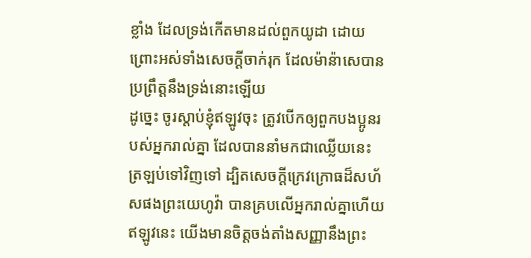ខ្លាំង ដែលទ្រង់កើតមានដល់ពួកយូដា ដោយព្រោះអស់ទាំងសេចក្ដីចាក់រុក ដែលម៉ាន៉ាសេបានប្រព្រឹត្តនឹងទ្រង់នោះឡើយ
ដូច្នេះ ចូរស្តាប់ខ្ញុំឥឡូវចុះ ត្រូវបើកឲ្យពួកបងប្អូនរបស់អ្នករាល់គ្នា ដែលបាននាំមកជាឈ្លើយនេះ ត្រឡប់ទៅវិញទៅ ដ្បិតសេចក្ដីក្រេវក្រោធដ៏សហ័សផងព្រះយេហូវ៉ា បានគ្របលើអ្នករាល់គ្នាហើយ
ឥឡូវនេះ យើងមានចិត្តចង់តាំងសញ្ញានឹងព្រះ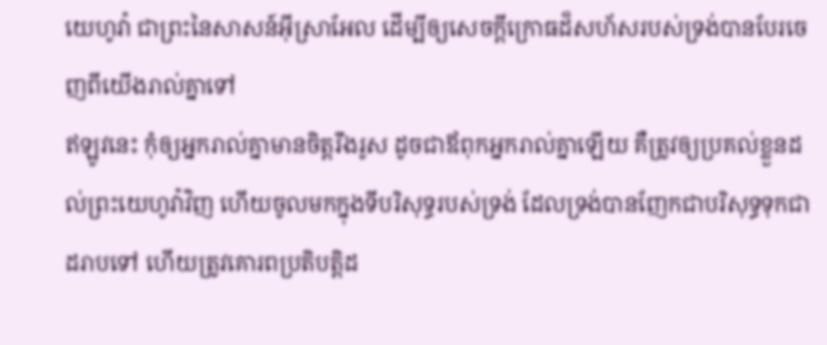យេហូវ៉ា ជាព្រះនៃសាសន៍អ៊ីស្រាអែល ដើម្បីឲ្យសេចក្ដីក្រោធដ៏សហ័សរបស់ទ្រង់បានបែរចេញពីយើងរាល់គ្នាទៅ
ឥឡូវនេះ កុំឲ្យអ្នករាល់គ្នាមានចិត្តរឹងរូស ដូចជាឪពុកអ្នករាល់គ្នាឡើយ គឺត្រូវឲ្យប្រគល់ខ្លួនដល់ព្រះយេហូវ៉ាវិញ ហើយចូលមកក្នុងទីបរិសុទ្ធរបស់ទ្រង់ ដែលទ្រង់បានញែកជាបរិសុទ្ធទុកជាដរាបទៅ ហើយត្រូវគោរពប្រតិបត្តិដ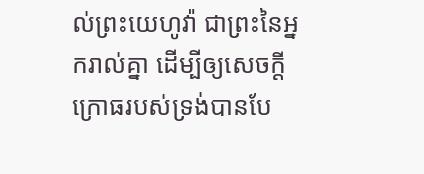ល់ព្រះយេហូវ៉ា ជាព្រះនៃអ្នករាល់គ្នា ដើម្បីឲ្យសេចក្ដីក្រោធរបស់ទ្រង់បានបែ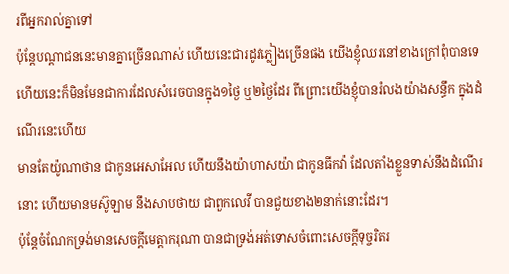រពីអ្នករាល់គ្នាទៅ
ប៉ុន្តែបណ្តាជននេះមានគ្នាច្រើនណាស់ ហើយនេះជារដូវភ្លៀងច្រើនផង យើងខ្ញុំឈរនៅខាងក្រៅពុំបានទេ ហើយនេះក៏មិនមែនជាការដែលសំរេចបានក្នុង១ថ្ងៃ ឬ២ថ្ងៃដែរ ពីព្រោះយើងខ្ញុំបានរំលងយ៉ាងសន្ធឹក ក្នុងដំណើរនេះហើយ
មានតែយ៉ូណាថាន ជាកូនអេសាអែល ហើយនឹងយ៉ាហាសយ៉ា ជាកូនធីកវ៉ា ដែលតាំងខ្លួនទាស់នឹងដំណើរនោះ ហើយមានមស៊ូឡាម នឹងសាបថាយ ជាពួកលេវី បានជួយខាង២នាក់នោះដែរ។
ប៉ុន្តែចំណែកទ្រង់មានសេចក្ដីមេត្តាករុណា បានជាទ្រង់អត់ទោសចំពោះសេចក្ដីទុច្ចរិតរ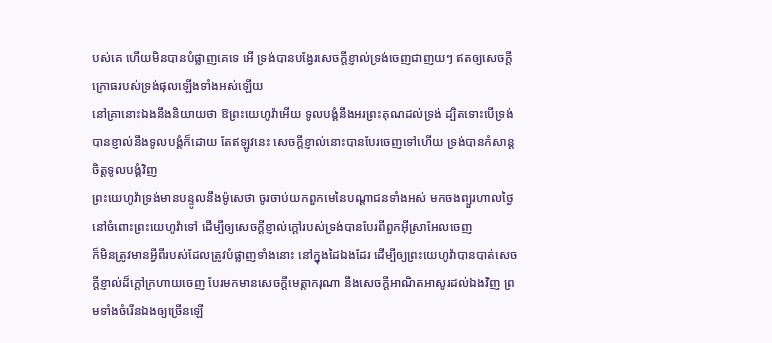បស់គេ ហើយមិនបានបំផ្លាញគេទេ អើ ទ្រង់បានបង្វែរសេចក្ដីខ្ញាល់ទ្រង់ចេញជាញយៗ ឥតឲ្យសេចក្ដីក្រោធរបស់ទ្រង់ផុលឡើងទាំងអស់ឡើយ
នៅគ្រានោះឯងនឹងនិយាយថា ឱព្រះយេហូវ៉ាអើយ ទូលបង្គំនឹងអរព្រះគុណដល់ទ្រង់ ដ្បិតទោះបើទ្រង់បានខ្ញាល់នឹងទូលបង្គំក៏ដោយ តែឥឡូវនេះ សេចក្ដីខ្ញាល់នោះបានបែរចេញទៅហើយ ទ្រង់បានកំសាន្តចិត្តទូលបង្គំវិញ
ព្រះយេហូវ៉ាទ្រង់មានបន្ទូលនឹងម៉ូសេថា ចូរចាប់យកពួកមេនៃបណ្តាជនទាំងអស់ មកចងព្យួរហាលថ្ងៃនៅចំពោះព្រះយេហូវ៉ាទៅ ដើម្បីឲ្យសេចក្ដីខ្ញាល់ក្តៅរបស់ទ្រង់បានបែរពីពួកអ៊ីស្រាអែលចេញ
ក៏មិនត្រូវមានអ្វីពីរបស់ដែលត្រូវបំផ្លាញទាំងនោះ នៅក្នុងដៃឯងដែរ ដើម្បីឲ្យព្រះយេហូវ៉ាបានបាត់សេចក្ដីខ្ញាល់ដ៏ក្តៅក្រហាយចេញ បែរមកមានសេចក្ដីមេត្តាករុណា នឹងសេចក្ដីអាណិតអាសូរដល់ឯងវិញ ព្រមទាំងចំរើនឯងឲ្យច្រើនឡើ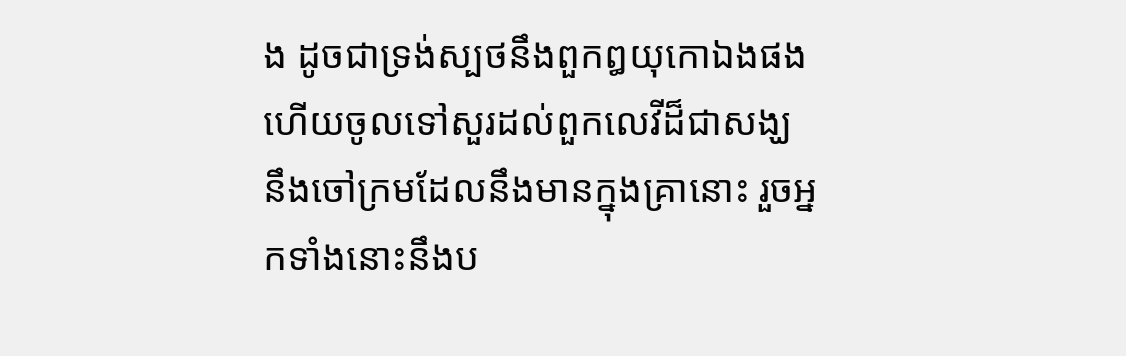ង ដូចជាទ្រង់ស្បថនឹងពួកឰយុកោឯងផង
ហើយចូលទៅសួរដល់ពួកលេវីដ៏ជាសង្ឃ នឹងចៅក្រមដែលនឹងមានក្នុងគ្រានោះ រួចអ្នកទាំងនោះនឹងប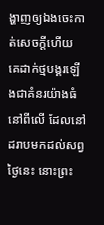ង្ហាញឲ្យឯងចេះកាត់សេចក្ដីហើយ
គេដាក់ថ្មបង្គរឡើងជាគំនរយ៉ាងធំនៅពីលើ ដែលនៅដរាបមកដល់សព្វថ្ងៃនេះ នោះព្រះ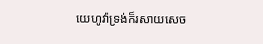យេហូវ៉ាទ្រង់ក៏រសាយសេច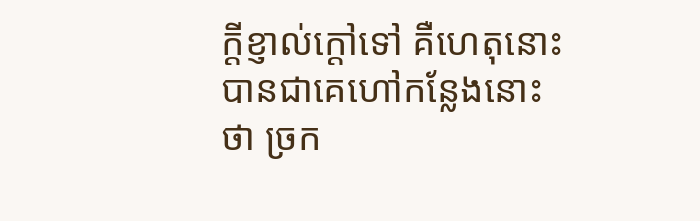ក្ដីខ្ញាល់ក្តៅទៅ គឺហេតុនោះបានជាគេហៅកន្លែងនោះថា ច្រក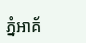ភ្នំអាគ័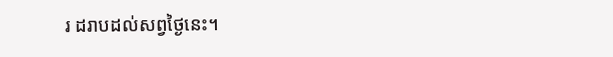រ ដរាបដល់សព្វថ្ងៃនេះ។